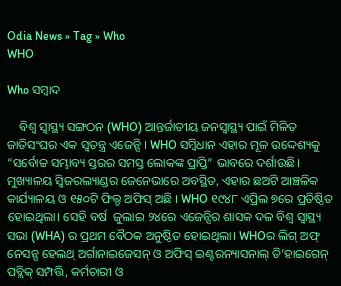Odia News » Tag » Who
WHO

Who ସମ୍ବାଦ

    ବିଶ୍ୱ ସ୍ୱାସ୍ଥ୍ୟ ସଙ୍ଗଠନ (WHO) ଆନ୍ତର୍ଜାତୀୟ ଜନସ୍ୱାସ୍ଥ୍ୟ ପାଇଁ ମିଳିତ ଜାତିସଂଘର ଏକ ସ୍ୱତନ୍ତ୍ର ଏଜେନ୍ସି । WHO ସମ୍ବିଧାନ ଏହାର ମୂଳ ଉଦ୍ଦେଶ୍ୟକୁ “ସର୍ବୋଚ୍ଚ ସମ୍ଭାବ୍ୟ ସ୍ତରର ସମସ୍ତ ଲୋକଙ୍କ ପ୍ରାପ୍ତି” ଭାବରେ ଦର୍ଶାଉଛି। ମୁଖ୍ୟାଳୟ ସ୍ୱିଜରଲ୍ୟାଣ୍ଡର ଜେନେଭାରେ ଅବସ୍ଥିତ, ଏହାର ଛଅଟି ଆଞ୍ଚଳିକ କାର୍ଯ୍ୟାଳୟ ଓ ୧୫୦ଟି ଫିଲ୍ଡ ଅଫିସ୍ ଅଛି । WHO ୧୯୪୮ ଏପ୍ରିଲ ୭ରେ ପ୍ରତିଷ୍ଠିତ ହୋଇଥିଲା। ସେହି ବର୍ଷ  ଜୁଲାଇ ୨୪ରେ ଏଜେନ୍ସିର ଶାସକ ଦଳ ବିଶ୍ୱ ସ୍ୱାସ୍ଥ୍ୟ ସଭା (WHA) ର ପ୍ରଥମ ବୈଠକ ଅନୁଷ୍ଠିତ ହୋଇଥିଲା। WHOର ଲିଗ୍ ଅଫ୍ ନେସନ୍ସ ହେଲଥ୍ ଅର୍ଗାନାଇଜେସନ୍ ଓ ଅଫିସ୍ ଇଣ୍ଟରନ୍ୟାସନାଲ୍ ଡି’ହାଇଗେନ୍ ପବ୍ଲିକ୍ ସମ୍ପତ୍ତି, କର୍ମଚାରୀ ଓ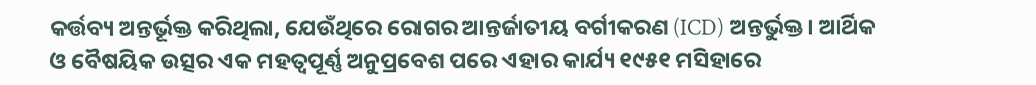କର୍ତ୍ତବ୍ୟ ଅନ୍ତର୍ଭୂକ୍ତ କରିଥିଲା, ଯେଉଁଥିରେ ରୋଗର ଆନ୍ତର୍ଜାତୀୟ ବର୍ଗୀକରଣ (ICD) ଅନ୍ତର୍ଭୁକ୍ତ। ଆର୍ଥିକ ଓ ବୈଷୟିକ ଉତ୍ସର ଏକ ମହତ୍ବପୂର୍ଣ୍ଣ ଅନୁପ୍ରବେଶ ପରେ ଏହାର କାର୍ଯ୍ୟ ୧୯୫୧ ମସିହାରେ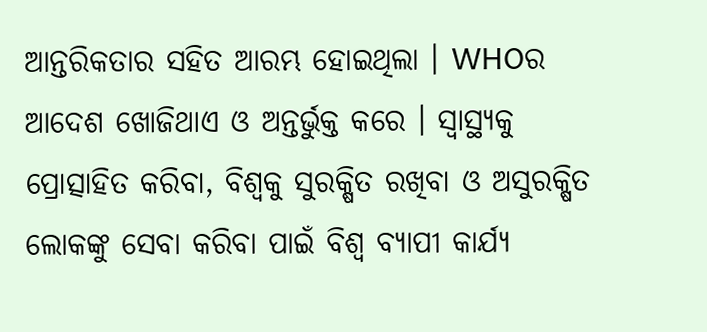ଆନ୍ତରିକତାର ସହିତ ଆରମ୍ଭ ହୋଇଥିଲା । WHOର ଆଦେଶ ଖୋଜିଥାଏ ଓ ଅନ୍ତର୍ଭୁକ୍ତ କରେ । ସ୍ୱାସ୍ଥ୍ୟକୁ ପ୍ରୋତ୍ସାହିତ କରିବା, ବିଶ୍ବକୁ ସୁରକ୍ଷିତ ରଖିବା ଓ ଅସୁରକ୍ଷିତ ଲୋକଙ୍କୁ ସେବା କରିବା ପାଇଁ ବିଶ୍ବ ବ୍ୟାପୀ କାର୍ଯ୍ୟ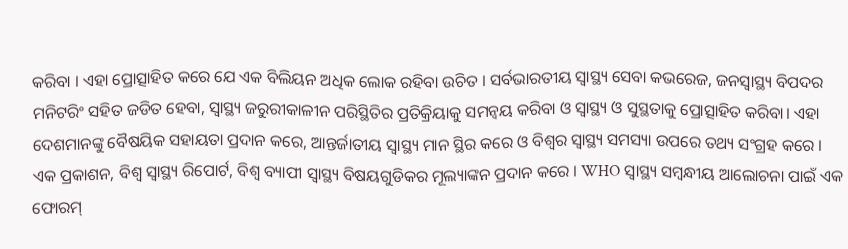କରିବା । ଏହା ପ୍ରୋତ୍ସାହିତ କରେ ଯେ ଏକ ବିଲିୟନ ଅଧିକ ଲୋକ ରହିବା ଉଚିତ । ସର୍ବଭାରତୀୟ ସ୍ୱାସ୍ଥ୍ୟ ସେବା କଭରେଜ, ଜନସ୍ୱାସ୍ଥ୍ୟ ବିପଦର ମନିଟରିଂ ସହିତ ଜଡିତ ହେବା, ସ୍ୱାସ୍ଥ୍ୟ ଜରୁରୀକାଳୀନ ପରିସ୍ଥିତିର ପ୍ରତିକ୍ରିୟାକୁ ସମନ୍ୱୟ କରିବା ଓ ସ୍ୱାସ୍ଥ୍ୟ ଓ ସୁସ୍ଥତାକୁ ପ୍ରୋତ୍ସାହିତ କରିବା। ଏହା ଦେଶମାନଙ୍କୁ ବୈଷୟିକ ସହାୟତା ପ୍ରଦାନ କରେ, ଆନ୍ତର୍ଜାତୀୟ ସ୍ୱାସ୍ଥ୍ୟ ମାନ ସ୍ଥିର କରେ ଓ ବିଶ୍ବର ସ୍ୱାସ୍ଥ୍ୟ ସମସ୍ୟା ଉପରେ ତଥ୍ୟ ସଂଗ୍ରହ କରେ । ଏକ ପ୍ରକାଶନ, ବିଶ୍ବ ସ୍ବାସ୍ଥ୍ୟ ରିପୋର୍ଟ, ବିଶ୍ବ ବ୍ୟାପୀ ସ୍ୱାସ୍ଥ୍ୟ ବିଷୟଗୁଡିକର ମୂଲ୍ୟାଙ୍କନ ପ୍ରଦାନ କରେ । WHO ସ୍ୱାସ୍ଥ୍ୟ ସମ୍ବନ୍ଧୀୟ ଆଲୋଚନା ପାଇଁ ଏକ ଫୋରମ୍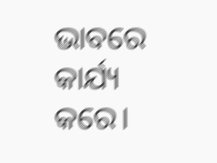ଭାବରେ କାର୍ଯ୍ୟ କରେ।